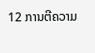12 ການຕີຄວາມ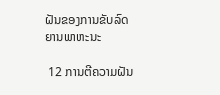ຝັນຂອງການຂັບລົດຍານພາຫະນະ

 12 ການຕີຄວາມຝັນ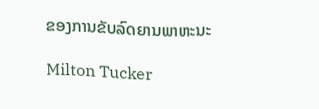ຂອງການຂັບລົດຍານພາຫະນະ

Milton Tucker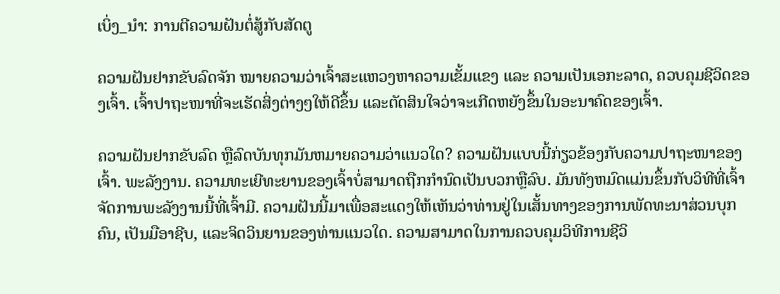ເບິ່ງ_ນຳ: ການຕີຄວາມຝັນຕໍ່ສູ້ກັບສັດຕູ

ຄວາມຝັນຢາກຂັບລົດຈັກ ໝາຍຄວາມວ່າເຈົ້າສະແຫວງຫາຄວາມເຂັ້ມແຂງ ແລະ ຄວາມເປັນເອກະລາດ, ຄວບຄຸມຊີວິດຂອງເຈົ້າ. ເຈົ້າປາຖະໜາທີ່ຈະເຮັດສິ່ງຕ່າງໆໃຫ້ດີຂຶ້ນ ແລະຕັດສິນໃຈວ່າຈະເກີດຫຍັງຂຶ້ນໃນອະນາຄົດຂອງເຈົ້າ.

ຄວາມຝັນຢາກຂັບລົດ ຫຼືລົດບັນທຸກມັນຫມາຍຄວາມວ່າແນວໃດ? ຄວາມຝັນແບບນີ້ກ່ຽວຂ້ອງກັບຄວາມປາຖະໜາຂອງເຈົ້າ. ພະລັງງານ. ຄວາມທະເຍີທະຍານຂອງເຈົ້າບໍ່ສາມາດຖືກກໍານົດເປັນບວກຫຼືລົບ. ມັນທັງຫມົດແມ່ນຂຶ້ນກັບວິທີທີ່ເຈົ້າຈັດການພະລັງງານນີ້ທີ່ເຈົ້າມີ. ຄວາມຝັນນີ້ມາເພື່ອສະແດງໃຫ້ເຫັນວ່າທ່ານຢູ່ໃນເສັ້ນທາງຂອງການພັດທະນາສ່ວນບຸກຄົນ, ເປັນມືອາຊີບ, ແລະຈິດວິນຍານຂອງທ່ານແນວໃດ. ຄວາມສາມາດໃນການຄວບຄຸມວິທີການຊີວິ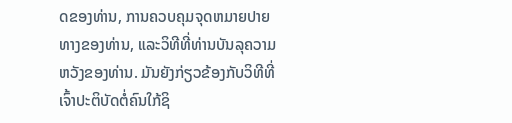ດຂອງທ່ານ, ການຄວບຄຸມຈຸດຫມາຍປາຍທາງຂອງທ່ານ, ແລະວິທີທີ່ທ່ານບັນລຸຄວາມຫວັງຂອງທ່ານ. ມັນຍັງກ່ຽວຂ້ອງກັບວິທີທີ່ເຈົ້າປະຕິບັດຕໍ່ຄົນໃກ້ຊິ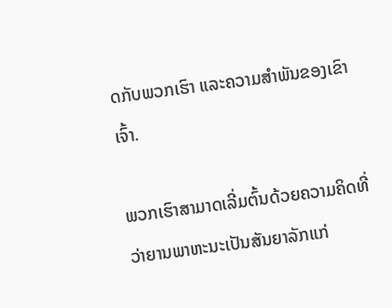ດກັບພວກເຮົາ ແລະຄວາມສໍາພັນຂອງເຂົາເຈົ້າ.

ພວກເຮົາສາມາດເລີ່ມຕົ້ນດ້ວຍຄວາມຄິດທີ່ວ່າຍານພາຫະນະເປັນສັນຍາລັກແກ່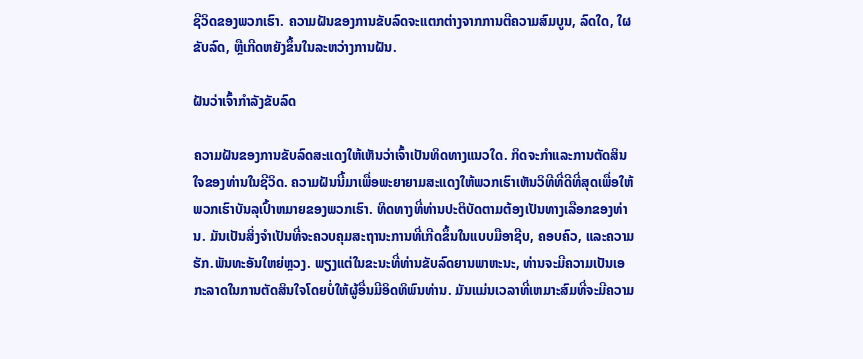ຊີວິດຂອງພວກເຮົາ. ຄວາມຝັນຂອງການຂັບລົດຈະແຕກຕ່າງຈາກການຕີຄວາມສົມບູນ, ລົດໃດ, ໃຜຂັບລົດ, ຫຼືເກີດຫຍັງຂຶ້ນໃນລະຫວ່າງການຝັນ.

ຝັນວ່າເຈົ້າກໍາລັງຂັບລົດ

ຄວາມຝັນຂອງການຂັບລົດສະແດງໃຫ້ເຫັນວ່າເຈົ້າເປັນທິດທາງແນວໃດ. ກິດຈະກໍາແລະການຕັດສິນໃຈຂອງທ່ານໃນຊີວິດ. ຄວາມຝັນນີ້ມາເພື່ອພະຍາຍາມສະແດງໃຫ້ພວກເຮົາເຫັນວິທີທີ່ດີທີ່ສຸດເພື່ອໃຫ້ພວກເຮົາບັນລຸເປົ້າຫມາຍຂອງພວກເຮົາ. ທິດທາງທີ່ທ່ານປະຕິບັດຕາມຕ້ອງເປັນທາງເລືອກຂອງທ່ານ. ມັນເປັນສິ່ງຈໍາເປັນທີ່ຈະຄວບຄຸມສະຖານະການທີ່ເກີດຂຶ້ນໃນແບບມືອາຊີບ, ຄອບຄົວ, ແລະຄວາມຮັກ.ພັນທະອັນໃຫຍ່ຫຼວງ. ພຽງແຕ່ໃນຂະນະທີ່ທ່ານຂັບລົດຍານພາຫະນະ, ທ່ານຈະມີຄວາມເປັນເອກະລາດໃນການຕັດສິນໃຈໂດຍບໍ່ໃຫ້ຜູ້ອື່ນມີອິດທິພົນທ່ານ. ມັນແມ່ນເວລາທີ່ເຫມາະສົມທີ່ຈະມີຄວາມ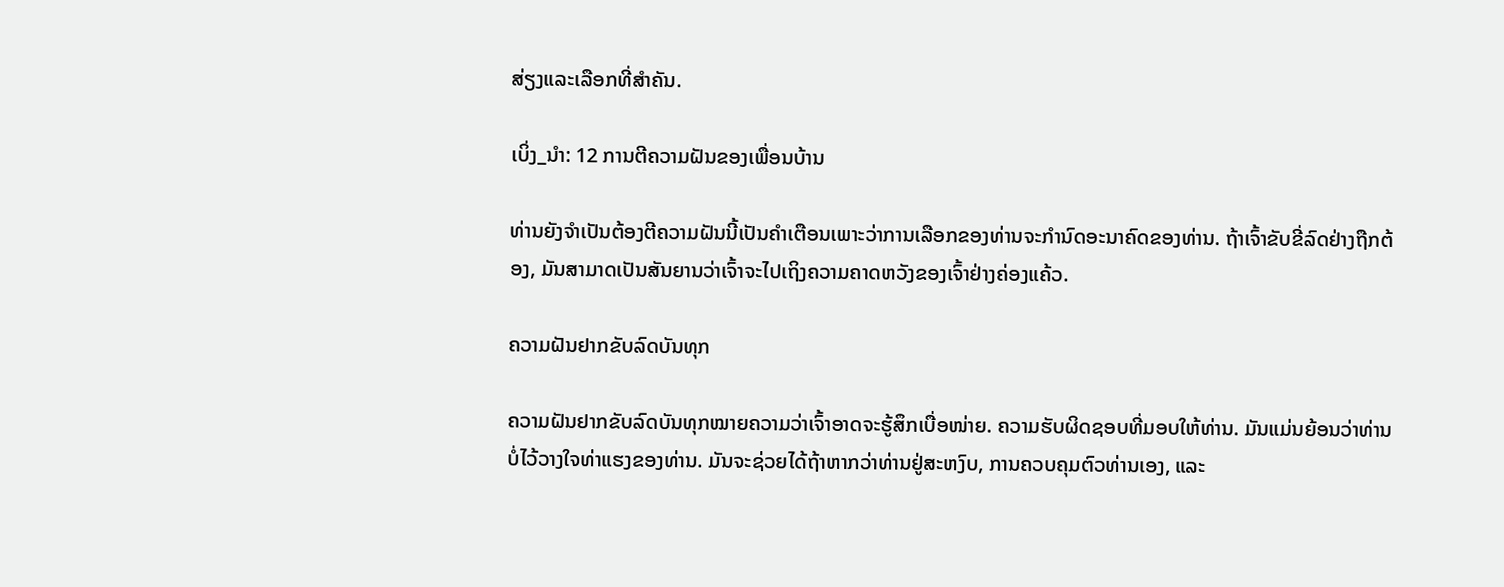ສ່ຽງແລະເລືອກທີ່ສໍາຄັນ.

ເບິ່ງ_ນຳ: 12 ການຕີຄວາມຝັນຂອງເພື່ອນບ້ານ

ທ່ານຍັງຈໍາເປັນຕ້ອງຕີຄວາມຝັນນີ້ເປັນຄໍາເຕືອນເພາະວ່າການເລືອກຂອງທ່ານຈະກໍານົດອະນາຄົດຂອງທ່ານ. ຖ້າເຈົ້າຂັບຂີ່ລົດຢ່າງຖືກຕ້ອງ, ມັນສາມາດເປັນສັນຍານວ່າເຈົ້າຈະໄປເຖິງຄວາມຄາດຫວັງຂອງເຈົ້າຢ່າງຄ່ອງແຄ້ວ.

ຄວາມຝັນຢາກຂັບລົດບັນທຸກ

ຄວາມຝັນຢາກຂັບລົດບັນທຸກໝາຍຄວາມວ່າເຈົ້າອາດຈະຮູ້ສຶກເບື່ອໜ່າຍ. ຄວາມຮັບຜິດຊອບທີ່ມອບໃຫ້ທ່ານ. ມັນແມ່ນຍ້ອນວ່າທ່ານບໍ່ໄວ້ວາງໃຈທ່າແຮງຂອງທ່ານ. ມັນຈະຊ່ວຍໄດ້ຖ້າຫາກວ່າທ່ານຢູ່ສະຫງົບ, ການຄວບຄຸມຕົວທ່ານເອງ, ແລະ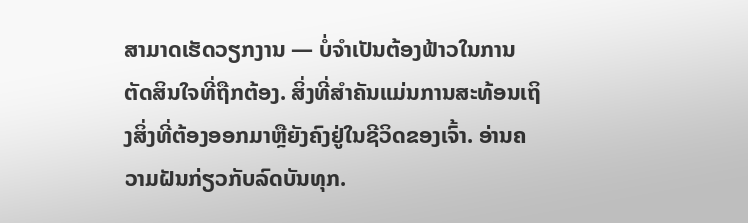ສາມາດເຮັດວຽກງານ — ບໍ່ຈໍາເປັນຕ້ອງຟ້າວໃນການຕັດສິນໃຈທີ່ຖືກຕ້ອງ. ສິ່ງທີ່ສໍາຄັນແມ່ນການສະທ້ອນເຖິງສິ່ງທີ່ຕ້ອງອອກມາຫຼືຍັງຄົງຢູ່ໃນຊີວິດຂອງເຈົ້າ. ອ່ານຄວາມຝັນກ່ຽວກັບລົດບັນທຸກ.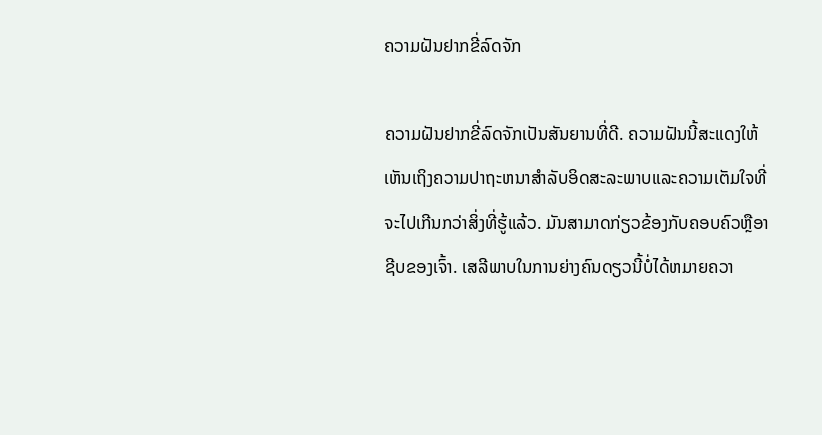ຄວາມຝັນຢາກຂີ່ລົດຈັກ

ຄວາມຝັນຢາກຂີ່ລົດຈັກເປັນສັນຍານທີ່ດີ. ຄວາມຝັນນີ້ສະແດງໃຫ້ເຫັນເຖິງຄວາມປາຖະຫນາສໍາລັບອິດສະລະພາບແລະຄວາມເຕັມໃຈທີ່ຈະໄປເກີນກວ່າສິ່ງທີ່ຮູ້ແລ້ວ. ມັນສາມາດກ່ຽວຂ້ອງກັບຄອບຄົວຫຼືອາຊີບຂອງເຈົ້າ. ເສລີພາບໃນການຍ່າງຄົນດຽວນີ້ບໍ່ໄດ້ຫມາຍຄວາ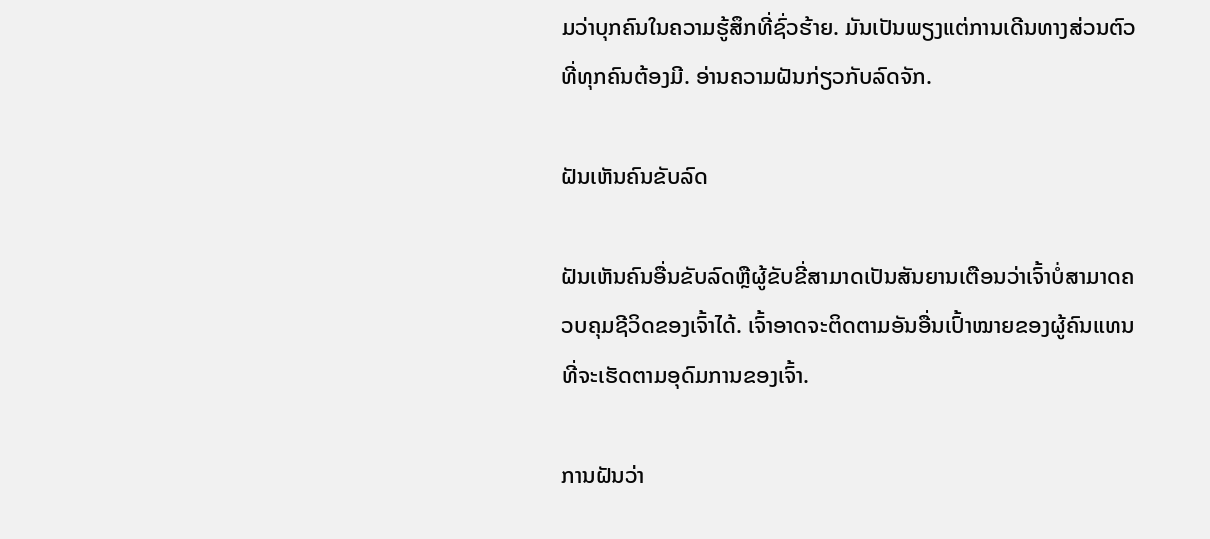ມວ່າບຸກຄົນໃນຄວາມຮູ້ສຶກທີ່ຊົ່ວຮ້າຍ. ມັນເປັນພຽງແຕ່ການເດີນທາງສ່ວນຕົວທີ່ທຸກຄົນຕ້ອງມີ. ອ່ານຄວາມຝັນກ່ຽວກັບລົດຈັກ.

ຝັນເຫັນຄົນຂັບລົດ

ຝັນເຫັນຄົນອື່ນຂັບລົດຫຼືຜູ້ຂັບຂີ່ສາມາດເປັນສັນຍານເຕືອນວ່າເຈົ້າບໍ່ສາມາດຄວບຄຸມຊີວິດຂອງເຈົ້າໄດ້. ເຈົ້າອາດຈະຕິດຕາມອັນອື່ນເປົ້າໝາຍຂອງຜູ້ຄົນແທນທີ່ຈະເຮັດຕາມອຸດົມການຂອງເຈົ້າ.

ການຝັນວ່າ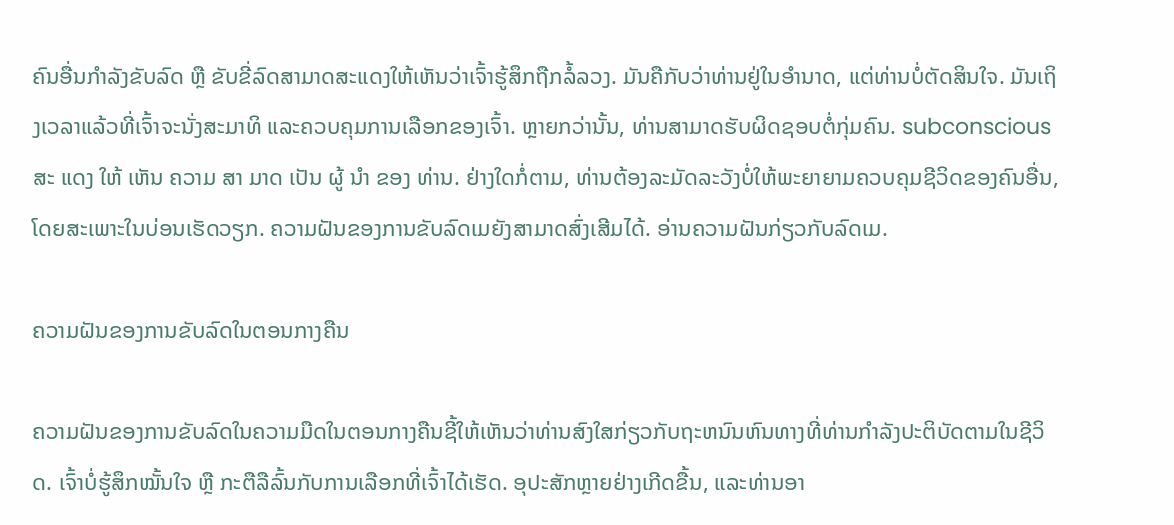ຄົນອື່ນກຳລັງຂັບລົດ ຫຼື ຂັບຂີ່ລົດສາມາດສະແດງໃຫ້ເຫັນວ່າເຈົ້າຮູ້ສຶກຖືກລໍ້ລວງ. ມັນຄືກັບວ່າທ່ານຢູ່ໃນອໍານາດ, ແຕ່ທ່ານບໍ່ຕັດສິນໃຈ. ມັນເຖິງເວລາແລ້ວທີ່ເຈົ້າຈະນັ່ງສະມາທິ ແລະຄວບຄຸມການເລືອກຂອງເຈົ້າ. ຫຼາຍກວ່ານັ້ນ, ທ່ານສາມາດຮັບຜິດຊອບຕໍ່ກຸ່ມຄົນ. subconscious ສະ ແດງ ໃຫ້ ເຫັນ ຄວາມ ສາ ມາດ ເປັນ ຜູ້ ນໍາ ຂອງ ທ່ານ. ຢ່າງໃດກໍ່ຕາມ, ທ່ານຕ້ອງລະມັດລະວັງບໍ່ໃຫ້ພະຍາຍາມຄວບຄຸມຊີວິດຂອງຄົນອື່ນ, ໂດຍສະເພາະໃນບ່ອນເຮັດວຽກ. ຄວາມຝັນຂອງການຂັບລົດເມຍັງສາມາດສົ່ງເສີມໄດ້. ອ່ານຄວາມຝັນກ່ຽວກັບລົດເມ.

ຄວາມຝັນຂອງການຂັບລົດໃນຕອນກາງຄືນ

ຄວາມຝັນຂອງການຂັບລົດໃນຄວາມມືດໃນຕອນກາງຄືນຊີ້ໃຫ້ເຫັນວ່າທ່ານສົງໃສກ່ຽວກັບຖະຫນົນຫົນທາງທີ່ທ່ານກໍາລັງປະຕິບັດຕາມໃນຊີວິດ. ເຈົ້າບໍ່ຮູ້ສຶກໝັ້ນໃຈ ຫຼື ກະຕືລືລົ້ນກັບການເລືອກທີ່ເຈົ້າໄດ້ເຮັດ. ອຸປະສັກຫຼາຍຢ່າງເກີດຂື້ນ, ແລະທ່ານອາ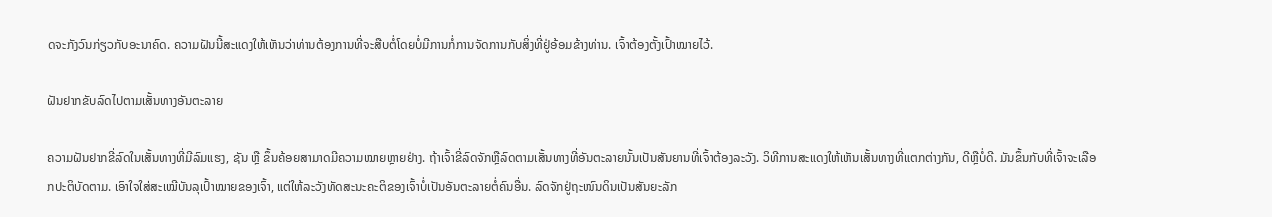ດຈະກັງວົນກ່ຽວກັບອະນາຄົດ. ຄວາມຝັນນີ້ສະແດງໃຫ້ເຫັນວ່າທ່ານຕ້ອງການທີ່ຈະສືບຕໍ່ໂດຍບໍ່ມີການກໍ່ການຈັດການກັບສິ່ງທີ່ຢູ່ອ້ອມຂ້າງທ່ານ. ເຈົ້າຕ້ອງຕັ້ງເປົ້າໝາຍໄວ້.

ຝັນຢາກຂັບລົດໄປຕາມເສັ້ນທາງອັນຕະລາຍ

ຄວາມຝັນຢາກຂີ່ລົດໃນເສັ້ນທາງທີ່ມີລົມແຮງ, ຊັນ ຫຼື ຂຶ້ນຄ້ອຍສາມາດມີຄວາມໝາຍຫຼາຍຢ່າງ. ຖ້າເຈົ້າຂີ່ລົດຈັກຫຼືລົດຕາມເສັ້ນທາງທີ່ອັນຕະລາຍນັ້ນເປັນສັນຍານທີ່ເຈົ້າຕ້ອງລະວັງ. ວິທີການສະແດງໃຫ້ເຫັນເສັ້ນທາງທີ່ແຕກຕ່າງກັນ, ດີຫຼືບໍ່ດີ. ມັນຂຶ້ນກັບທີ່ເຈົ້າຈະເລືອກປະຕິບັດຕາມ. ເອົາໃຈໃສ່ສະເໝີບັນລຸເປົ້າໝາຍຂອງເຈົ້າ, ແຕ່ໃຫ້ລະວັງທັດສະນະຄະຕິຂອງເຈົ້າບໍ່ເປັນອັນຕະລາຍຕໍ່ຄົນອື່ນ. ລົດຈັກຢູ່ຖະໜົນດິນເປັນສັນຍະລັກ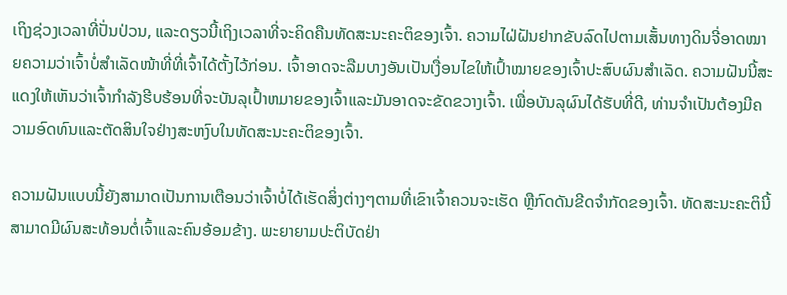ເຖິງຊ່ວງເວລາທີ່ປັ່ນປ່ວນ, ແລະດຽວນີ້ເຖິງເວລາທີ່ຈະຄິດຄືນທັດສະນະຄະຕິຂອງເຈົ້າ. ຄວາມໄຝ່ຝັນຢາກຂັບລົດໄປຕາມເສັ້ນທາງດິນຈີ່ອາດໝາຍຄວາມວ່າເຈົ້າບໍ່ສຳເລັດໜ້າທີ່ທີ່ເຈົ້າໄດ້ຕັ້ງໄວ້ກ່ອນ. ເຈົ້າອາດຈະລືມບາງອັນເປັນເງື່ອນໄຂໃຫ້ເປົ້າໝາຍຂອງເຈົ້າປະສົບຜົນສຳເລັດ. ຄວາມຝັນນີ້ສະແດງໃຫ້ເຫັນວ່າເຈົ້າກໍາລັງຮີບຮ້ອນທີ່ຈະບັນລຸເປົ້າຫມາຍຂອງເຈົ້າແລະມັນອາດຈະຂັດຂວາງເຈົ້າ. ເພື່ອບັນລຸຜົນໄດ້ຮັບທີ່ດີ, ທ່ານຈໍາເປັນຕ້ອງມີຄວາມອົດທົນແລະຕັດສິນໃຈຢ່າງສະຫງົບໃນທັດສະນະຄະຕິຂອງເຈົ້າ.

ຄວາມຝັນແບບນີ້ຍັງສາມາດເປັນການເຕືອນວ່າເຈົ້າບໍ່ໄດ້ເຮັດສິ່ງຕ່າງໆຕາມທີ່ເຂົາເຈົ້າຄວນຈະເຮັດ ຫຼືກົດດັນຂີດຈຳກັດຂອງເຈົ້າ. ທັດສະນະຄະຕິນີ້ສາມາດມີຜົນສະທ້ອນຕໍ່ເຈົ້າແລະຄົນອ້ອມຂ້າງ. ພະຍາຍາມປະຕິບັດຢ່າ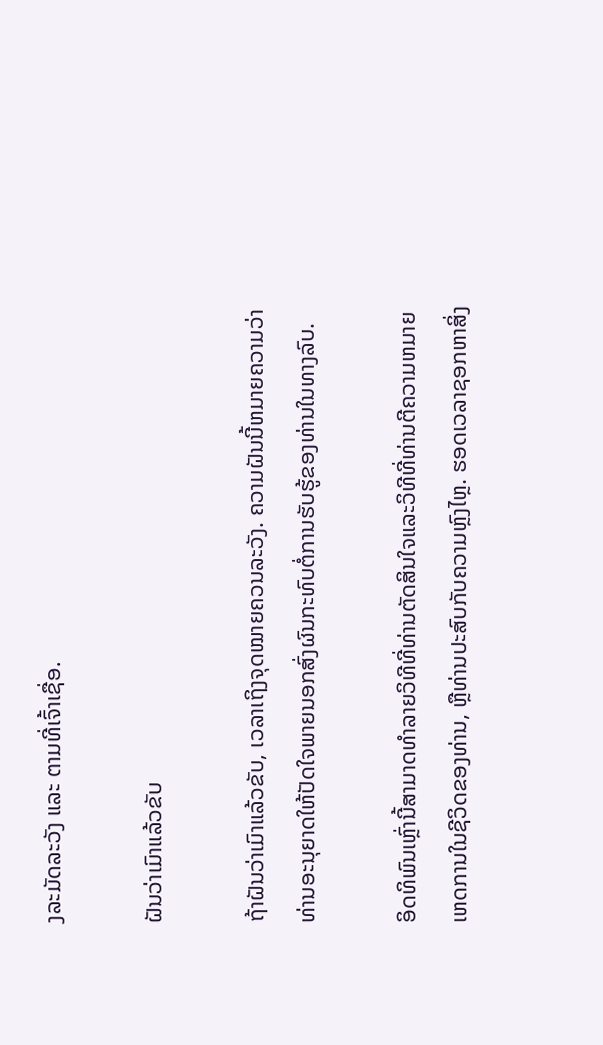ງລະມັດລະວັງ ແລະ ຕາມທີ່ເຈົ້າເຊື່ອ.

ຝັນວ່າເມົາແລ້ວຂັບ

ຖ້າຝັນວ່າເມົາແລ້ວຂັບ, ເວລາເຖິງຈຸດໝາຍຄວນລະວັງ. ຄວາມຝັນນີ້ຫມາຍຄວາມວ່າທ່ານອະນຸຍາດໃຫ້ປັດໃຈພາຍນອກສົ່ງຜົນກະທົບຕໍ່ການຮັບຮູ້ຂອງທ່ານໃນທາງລົບ.

ອິດທິພົນເຫຼົ່ານີ້ສາມາດທໍາລາຍວິທີທີ່ທ່ານຕັດສິນໃຈແລະວິທີທີ່ທ່ານຕີຄວາມຫມາຍເຫດການໃນຊີວິດຂອງທ່ານ, ຫຼືທ່ານປະສົບກັບຄວາມຫຼົງໄຫຼ. ຮອດເວລາຊອກຫາສິ່ງ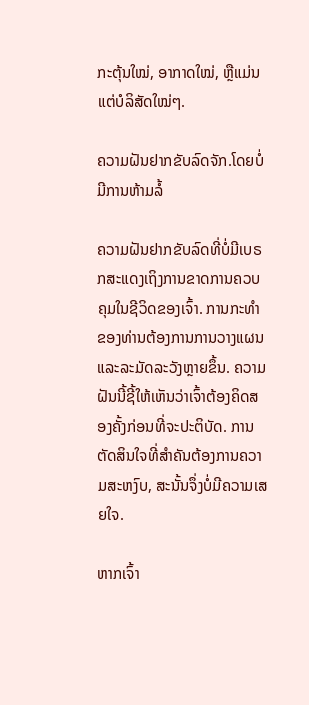ກະຕຸ້ນໃໝ່, ອາກາດໃໝ່, ຫຼືແມ່ນແຕ່ບໍລິສັດໃໝ່ໆ.

ຄວາມຝັນຢາກຂັບລົດຈັກ.ໂດຍບໍ່ມີການຫ້າມລໍ້

ຄວາມຝັນຢາກຂັບລົດທີ່ບໍ່ມີເບຣກສະແດງເຖິງການຂາດການຄວບຄຸມໃນຊີວິດຂອງເຈົ້າ. ການກະທໍາຂອງທ່ານຕ້ອງການການວາງແຜນ ແລະລະມັດລະວັງຫຼາຍຂຶ້ນ. ຄວາມຝັນນີ້ຊີ້ໃຫ້ເຫັນວ່າເຈົ້າຕ້ອງຄິດສອງຄັ້ງກ່ອນທີ່ຈະປະຕິບັດ. ການຕັດສິນໃຈທີ່ສຳຄັນຕ້ອງການຄວາມສະຫງົບ, ສະນັ້ນຈຶ່ງບໍ່ມີຄວາມເສຍໃຈ.

ຫາກເຈົ້າ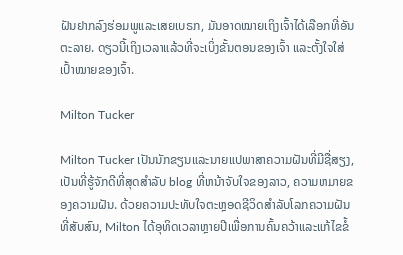ຝັນຢາກລົງຮ່ອມພູແລະເສຍເບຣກ, ມັນອາດໝາຍເຖິງເຈົ້າໄດ້ເລືອກທີ່ອັນຕະລາຍ. ດຽວນີ້ເຖິງເວລາແລ້ວທີ່ຈະເບິ່ງຂັ້ນຕອນຂອງເຈົ້າ ແລະຕັ້ງໃຈໃສ່ເປົ້າໝາຍຂອງເຈົ້າ.

Milton Tucker

Milton Tucker ເປັນນັກຂຽນແລະນາຍແປພາສາຄວາມຝັນທີ່ມີຊື່ສຽງ, ເປັນທີ່ຮູ້ຈັກດີທີ່ສຸດສໍາລັບ blog ທີ່ຫນ້າຈັບໃຈຂອງລາວ, ຄວາມຫມາຍຂອງຄວາມຝັນ. ດ້ວຍຄວາມປະທັບໃຈຕະຫຼອດຊີວິດສໍາລັບໂລກຄວາມຝັນທີ່ສັບສົນ, Milton ໄດ້ອຸທິດເວລາຫຼາຍປີເພື່ອການຄົ້ນຄວ້າແລະແກ້ໄຂຂໍ້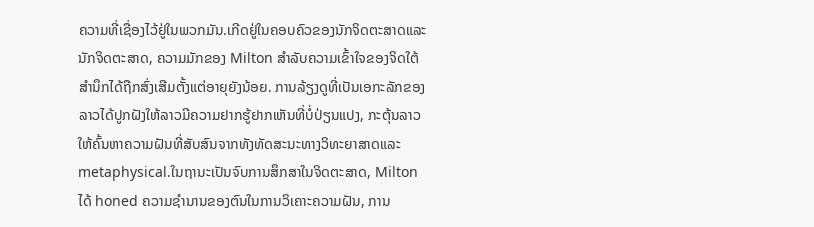ຄວາມທີ່ເຊື່ອງໄວ້ຢູ່ໃນພວກມັນ.ເກີດຢູ່ໃນຄອບຄົວຂອງນັກຈິດຕະສາດແລະນັກຈິດຕະສາດ, ຄວາມມັກຂອງ Milton ສໍາລັບຄວາມເຂົ້າໃຈຂອງຈິດໃຕ້ສໍານຶກໄດ້ຖືກສົ່ງເສີມຕັ້ງແຕ່ອາຍຸຍັງນ້ອຍ. ການລ້ຽງດູທີ່ເປັນເອກະລັກຂອງລາວໄດ້ປູກຝັງໃຫ້ລາວມີຄວາມຢາກຮູ້ຢາກເຫັນທີ່ບໍ່ປ່ຽນແປງ, ກະຕຸ້ນລາວໃຫ້ຄົ້ນຫາຄວາມຝັນທີ່ສັບສົນຈາກທັງທັດສະນະທາງວິທະຍາສາດແລະ metaphysical.ໃນຖານະເປັນຈົບການສຶກສາໃນຈິດຕະສາດ, Milton ໄດ້ honed ຄວາມຊໍານານຂອງຕົນໃນການວິເຄາະຄວາມຝັນ, ການ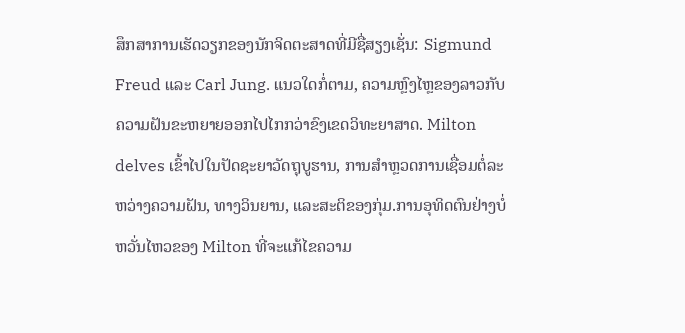ສຶກສາການເຮັດວຽກຂອງນັກຈິດຕະສາດທີ່ມີຊື່ສຽງເຊັ່ນ: Sigmund Freud ແລະ Carl Jung. ແນວໃດກໍ່ຕາມ, ຄວາມຫຼົງໄຫຼຂອງລາວກັບຄວາມຝັນຂະຫຍາຍອອກໄປໄກກວ່າຂົງເຂດວິທະຍາສາດ. Milton delves ເຂົ້າໄປໃນປັດຊະຍາວັດຖຸບູຮານ, ການສໍາຫຼວດການເຊື່ອມຕໍ່ລະຫວ່າງຄວາມຝັນ, ທາງວິນຍານ, ແລະສະຕິຂອງກຸ່ມ.ການອຸທິດຕົນຢ່າງບໍ່ຫວັ່ນໄຫວຂອງ Milton ທີ່ຈະແກ້ໄຂຄວາມ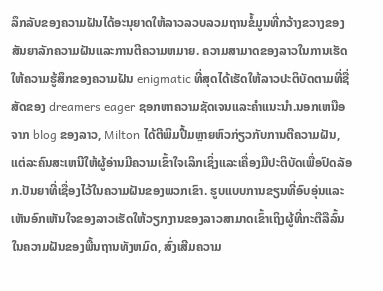ລຶກລັບຂອງຄວາມຝັນໄດ້ອະນຸຍາດໃຫ້ລາວລວບລວມຖານຂໍ້ມູນທີ່ກວ້າງຂວາງຂອງສັນຍາລັກຄວາມຝັນແລະການຕີຄວາມຫມາຍ. ຄວາມສາມາດຂອງລາວໃນການເຮັດໃຫ້ຄວາມຮູ້ສຶກຂອງຄວາມຝັນ enigmatic ທີ່ສຸດໄດ້ເຮັດໃຫ້ລາວປະຕິບັດຕາມທີ່ຊື່ສັດຂອງ dreamers eager ຊອກຫາຄວາມຊັດເຈນແລະຄໍາແນະນໍາ.ນອກເຫນືອຈາກ blog ຂອງລາວ, Milton ໄດ້ຕີພິມປື້ມຫຼາຍຫົວກ່ຽວກັບການຕີຄວາມຝັນ, ແຕ່ລະຄົນສະເຫນີໃຫ້ຜູ້ອ່ານມີຄວາມເຂົ້າໃຈເລິກເຊິ່ງແລະເຄື່ອງມືປະຕິບັດເພື່ອປົດລັອກ.ປັນຍາທີ່ເຊື່ອງໄວ້ໃນຄວາມຝັນຂອງພວກເຂົາ. ຮູບແບບການຂຽນທີ່ອົບອຸ່ນແລະເຫັນອົກເຫັນໃຈຂອງລາວເຮັດໃຫ້ວຽກງານຂອງລາວສາມາດເຂົ້າເຖິງຜູ້ທີ່ກະຕືລືລົ້ນໃນຄວາມຝັນຂອງພື້ນຖານທັງຫມົດ, ສົ່ງເສີມຄວາມ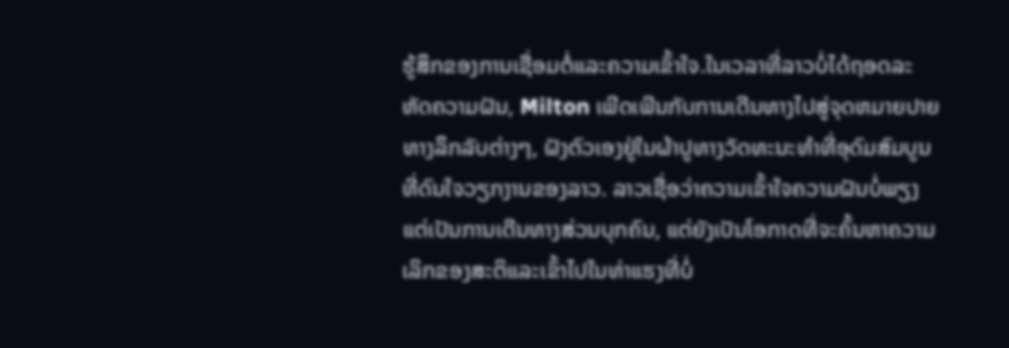ຮູ້ສຶກຂອງການເຊື່ອມຕໍ່ແລະຄວາມເຂົ້າໃຈ.ໃນເວລາທີ່ລາວບໍ່ໄດ້ຖອດລະຫັດຄວາມຝັນ, Milton ເພີດເພີນກັບການເດີນທາງໄປສູ່ຈຸດຫມາຍປາຍທາງລຶກລັບຕ່າງໆ, ຝັງຕົວເອງຢູ່ໃນຜ້າປູທາງວັດທະນະທໍາທີ່ອຸດົມສົມບູນທີ່ດົນໃຈວຽກງານຂອງລາວ. ລາວເຊື່ອວ່າຄວາມເຂົ້າໃຈຄວາມຝັນບໍ່ພຽງແຕ່ເປັນການເດີນທາງສ່ວນບຸກຄົນ, ແຕ່ຍັງເປັນໂອກາດທີ່ຈະຄົ້ນຫາຄວາມເລິກຂອງສະຕິແລະເຂົ້າໄປໃນທ່າແຮງທີ່ບໍ່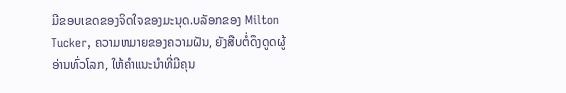ມີຂອບເຂດຂອງຈິດໃຈຂອງມະນຸດ.ບລັອກຂອງ Milton Tucker, ຄວາມຫມາຍຂອງຄວາມຝັນ, ຍັງສືບຕໍ່ດຶງດູດຜູ້ອ່ານທົ່ວໂລກ, ໃຫ້ຄໍາແນະນໍາທີ່ມີຄຸນ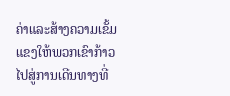ຄ່າແລະສ້າງຄວາມເຂັ້ມແຂງໃຫ້ພວກເຂົາກ້າວໄປສູ່ການເດີນທາງທີ່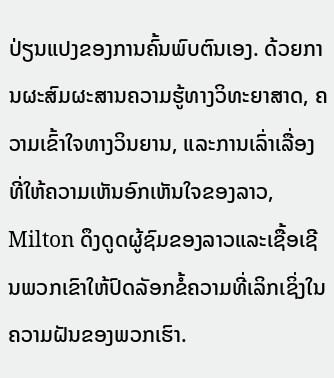ປ່ຽນແປງຂອງການຄົ້ນພົບຕົນເອງ. ດ້ວຍການຜະສົມຜະສານຄວາມຮູ້ທາງວິທະຍາສາດ, ຄວາມເຂົ້າໃຈທາງວິນຍານ, ແລະການເລົ່າເລື່ອງທີ່ໃຫ້ຄວາມເຫັນອົກເຫັນໃຈຂອງລາວ, Milton ດຶງດູດຜູ້ຊົມຂອງລາວແລະເຊື້ອເຊີນພວກເຂົາໃຫ້ປົດລັອກຂໍ້ຄວາມທີ່ເລິກເຊິ່ງໃນຄວາມຝັນຂອງພວກເຮົາ.